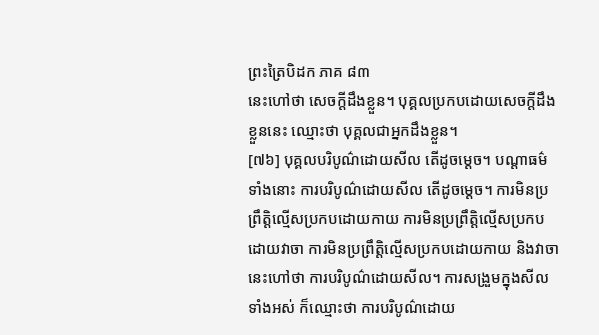ព្រះត្រៃបិដក ភាគ ៨៣
នេះហៅថា សេចក្តីដឹងខ្លួន។ បុគ្គលប្រកបដោយសេចក្តីដឹងខ្លួននេះ ឈ្មោះថា បុគ្គលជាអ្នកដឹងខ្លួន។
[៧៦] បុគ្គលបរិបូណ៌ដោយសីល តើដូចម្តេច។ បណ្តាធម៌ទាំងនោះ ការបរិបូណ៌ដោយសីល តើដូចម្តេច។ ការមិនប្រព្រឹត្តិល្មើសប្រកបដោយកាយ ការមិនប្រព្រឹត្តិល្មើសប្រកបដោយវាចា ការមិនប្រព្រឹត្តិល្មើសប្រកបដោយកាយ និងវាចា នេះហៅថា ការបរិបូណ៌ដោយសីល។ ការសង្រួមក្នុងសីលទាំងអស់ ក៏ឈ្មោះថា ការបរិបូណ៌ដោយ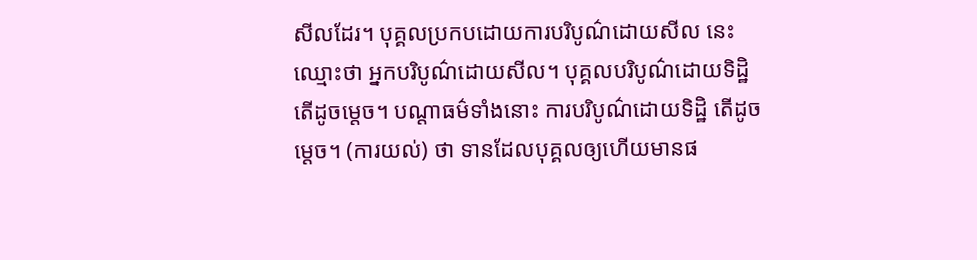សីលដែរ។ បុគ្គលប្រកបដោយការបរិបូណ៌ដោយសីល នេះឈ្មោះថា អ្នកបរិបូណ៌ដោយសីល។ បុគ្គលបរិបូណ៌ដោយទិដ្ឋិ តើដូចម្តេច។ បណ្តាធម៌ទាំងនោះ ការបរិបូណ៌ដោយទិដ្ឋិ តើដូចម្តេច។ (ការយល់) ថា ទានដែលបុគ្គលឲ្យហើយមានផ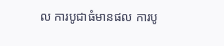ល ការបូជាធំមានផល ការបូ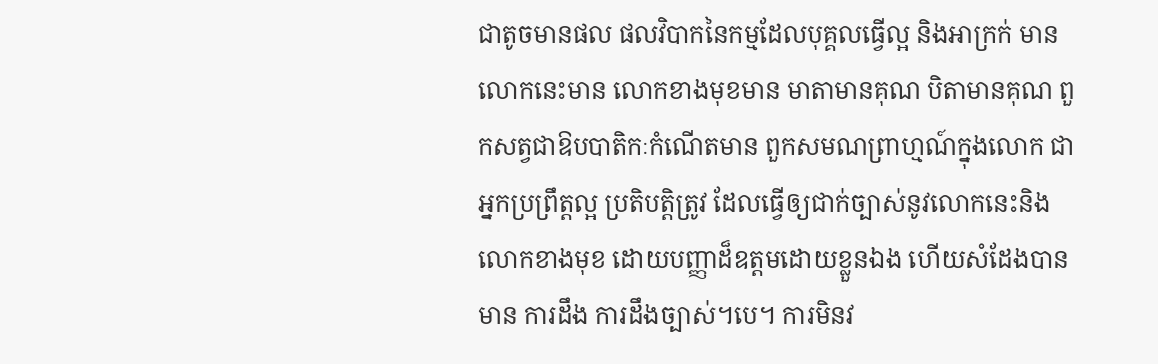ជាតូចមានផល ផលវិបាកនៃកម្មដែលបុគ្គលធ្វើល្អ និងអាក្រក់ មាន លោកនេះមាន លោកខាងមុខមាន មាតាមានគុណ បិតាមានគុណ ពួកសត្វជាឱបបាតិកៈកំណើតមាន ពួកសមណព្រាហ្មណ៍ក្នុងលោក ជាអ្នកប្រព្រឹត្តល្អ ប្រតិបត្តិត្រូវ ដែលធ្វើឲ្យជាក់ច្បាស់នូវលោកនេះនិងលោកខាងមុខ ដោយបញ្ញាដ៏ឧត្តមដោយខ្លួនឯង ហើយសំដែងបាន មាន ការដឹង ការដឹងច្បាស់។បេ។ ការមិនវ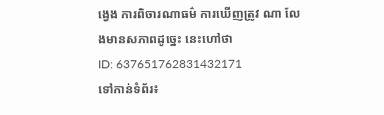ង្វេង ការពិចារណាធម៌ ការឃើញត្រូវ ណា លែងមានសភាពដូច្នេះ នេះហៅថា
ID: 637651762831432171
ទៅកាន់ទំព័រ៖